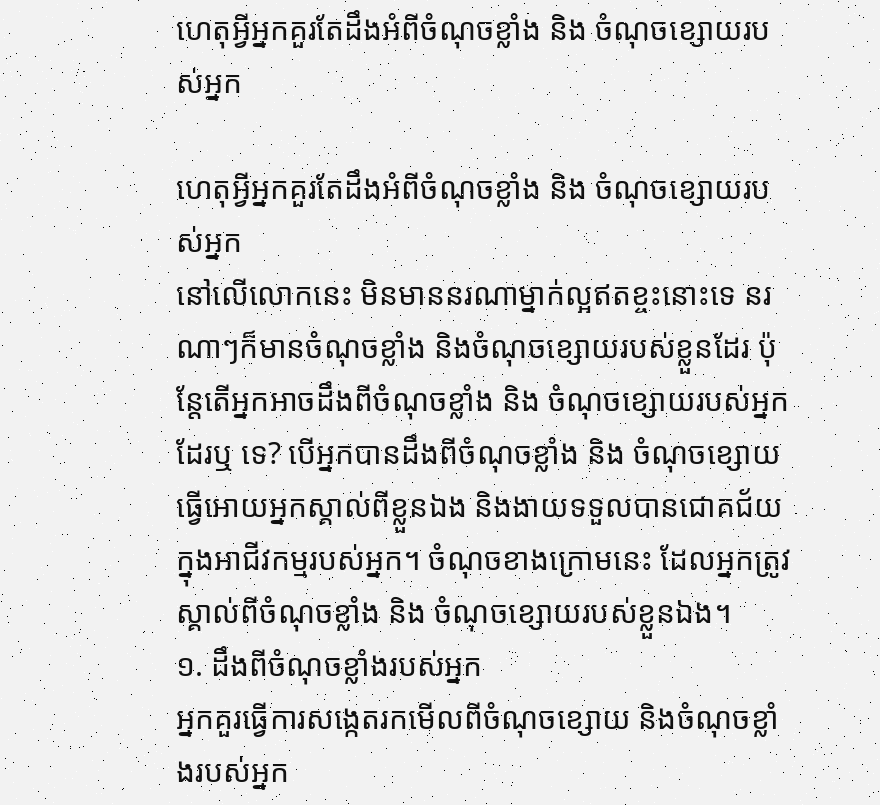ហេតុអ្វីអ្នកគួរតែដឹងអំពីចំណុចខ្លាំង និង ចំណុចខ្សោយរបស់អ្នក

ហេតុអ្វីអ្នកគួរតែដឹងអំពីចំណុចខ្លាំង និង ចំណុចខ្សោយរបស់អ្នក
នៅលើលោកនេះ មិនមាននរណាម្នាក់ល្អឥតខ្ចះនោះទេ នរណាៗក៏មានចំណុចខ្លាំង និងចំណុចខ្សោយរបស់ខ្លួនដែរ ប៉ុន្តែតើអ្នកអាចដឹងពីចំណុចខ្លាំង និង ចំណុចខ្សោយរបស់អ្នកដែរឬ ទេ? បើអ្នកបានដឹងពីចំណុចខ្លាំង និង ចំណុចខ្សោយធ្វើអោយអ្នកស្គាល់ពីខ្លួនឯង និងងាយទទួលបានជោគជ័យក្នុងអាជីវកម្មរបស់អ្នក។ ចំណុចខាងក្រោមនេះ ដែលអ្នកត្រូវស្គាល់ពីចំណុចខ្លាំង និង ចំណុចខ្សោយរបស់ខ្លួនឯង។
១. ដឹងពីចំណុចខ្លាំងរបស់អ្នក
អ្នកគួរធ្វើការសង្កេតរកមើលពីចំណុចខ្សោយ និងចំណុចខ្លាំងរបស់អ្នក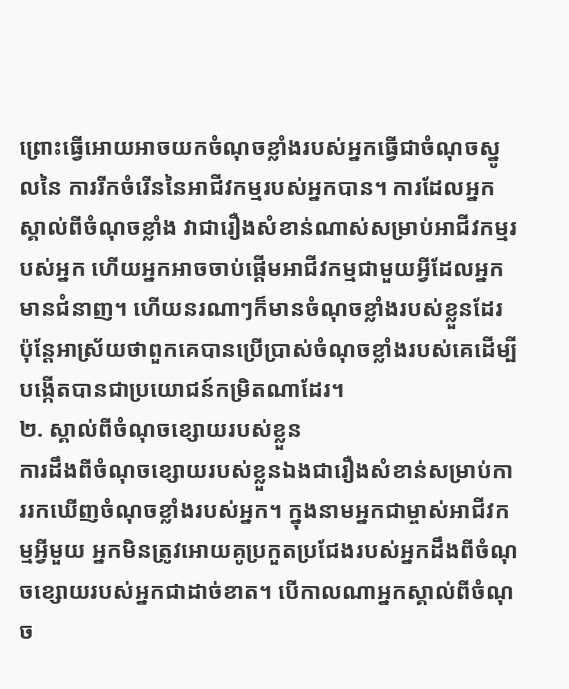ព្រោះធ្វើអោយអាចយកចំណុចខ្លាំងរបស់អ្នកធ្វើជាចំណុចស្នូលនៃ ការរីកចំរើននៃអាជីវកម្មរបស់អ្នកបាន។ ការដែលអ្នកស្គាល់ពីចំណុចខ្លាំង វាជារឿងសំខាន់ណាស់សម្រាប់អាជីវកម្មរបស់អ្នក ហើយអ្នកអាចចាប់ផ្ដើមអាជីវកម្មជាមួយអ្វីដែលអ្នកមានជំនាញ។ ហើយនរណាៗក៏មានចំណុចខ្លាំងរបស់ខ្លួនដែរ ប៉ុន្តែអាស្រ័យថាពួកគេបានប្រើប្រាស់ចំណុចខ្លាំងរបស់គេដើម្បីបង្កើតបានជាប្រយោជន៍កម្រិតណាដែរ។
២. ស្គាល់ពីចំណុចខ្សោយរបស់ខ្លួន
ការដឹងពីចំណុចខ្សោយរបស់ខ្លួនឯងជារឿងសំខាន់សម្រាប់ការរកឃើញចំណុចខ្លាំងរបស់អ្នក។ ក្នុងនាមអ្នកជាម្ចាស់អាជីវកម្មអ្វីមួយ អ្នកមិនត្រូវអោយគូប្រកួតប្រជែងរបស់អ្នកដឹងពីចំណុចខ្សោយរបស់អ្នកជាដាច់ខាត។ បើកាលណាអ្នកស្គាល់ពីចំណុច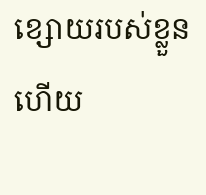ខ្សោយរបស់ខ្លួនហើយ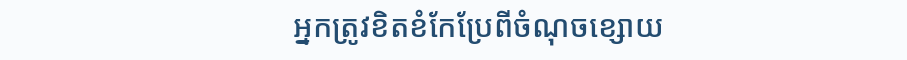អ្នកត្រូវខិតខំកែប្រែពីចំណុចខ្សោយ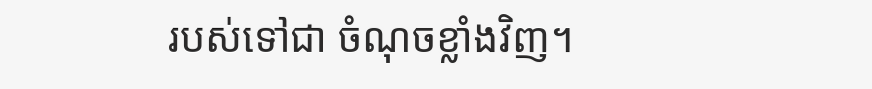របស់ទៅជា ចំណុចខ្លាំងវិញ។